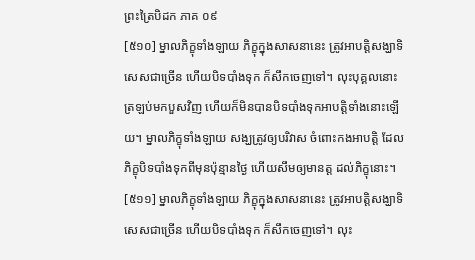ព្រះត្រៃបិដក ភាគ ០៩
[៥១០] ម្នាលភិក្ខុទាំងឡាយ ភិក្ខុក្នុងសាសនានេះ ត្រូវអាបត្តិសង្ឃាទិសេសជាច្រើន ហើយបិទបាំងទុក ក៏សឹកចេញទៅ។ លុះបុគ្គលនោះ ត្រឡប់មកបួសវិញ ហើយក៏មិនបានបិទបាំងទុកអាបត្តិទាំងនោះឡើយ។ ម្នាលភិក្ខុទាំងឡាយ សង្ឃត្រូវឲ្យបរិវាស ចំពោះកងអាបត្តិ ដែលភិក្ខុបិទបាំងទុកពីមុនប៉ុន្មានថ្ងៃ ហើយសឹមឲ្យមានត្ត ដល់ភិក្ខុនោះ។
[៥១១] ម្នាលភិក្ខុទាំងឡាយ ភិក្ខុក្នុងសាសនានេះ ត្រូវអាបត្តិសង្ឃាទិសេសជាច្រើន ហើយបិទបាំងទុក ក៏សឹកចេញទៅ។ លុះ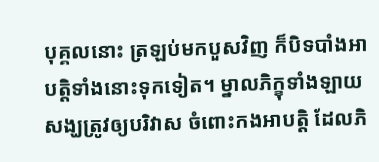បុគ្គលនោះ ត្រឡប់មកបួសវិញ ក៏បិទបាំងអាបត្តិទាំងនោះទុកទៀត។ ម្នាលភិក្ខុទាំងឡាយ សង្ឃត្រូវឲ្យបរិវាស ចំពោះកងអាបត្តិ ដែលភិ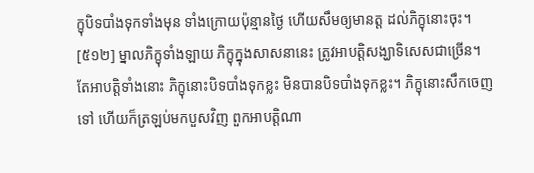ក្ខុបិទបាំងទុកទាំងមុន ទាំងក្រោយប៉ុន្មានថ្ងៃ ហើយសឹមឲ្យមានត្ត ដល់ភិក្ខុនោះចុះ។
[៥១២] ម្នាលភិក្ខុទាំងឡាយ ភិក្ខុក្នុងសាសនានេះ ត្រូវអាបត្តិសង្ឃាទិសេសជាច្រើន។ តែអាបត្តិទាំងនោះ ភិក្ខុនោះបិទបាំងទុកខ្លះ មិនបានបិទបាំងទុកខ្លះ។ ភិក្ខុនោះសឹកចេញទៅ ហើយក៏ត្រឡប់មកបួសវិញ ពួកអាបត្តិណា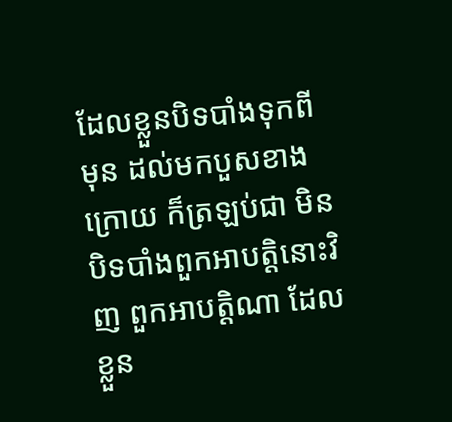ដែលខ្លួនបិទបាំងទុកពីមុន ដល់មកបួសខាងក្រោយ ក៏ត្រឡប់ជា មិនបិទបាំងពួកអាបត្តិនោះវិញ ពួកអាបត្តិណា ដែលខ្លួន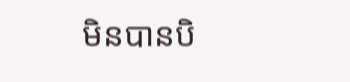មិនបានបិ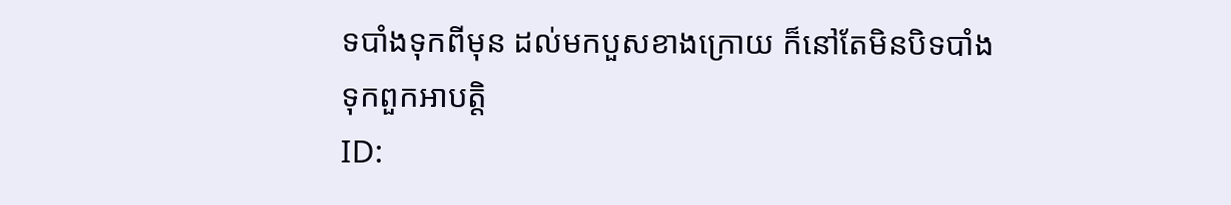ទបាំងទុកពីមុន ដល់មកបួសខាងក្រោយ ក៏នៅតែមិនបិទបាំងទុកពួកអាបត្តិ
ID: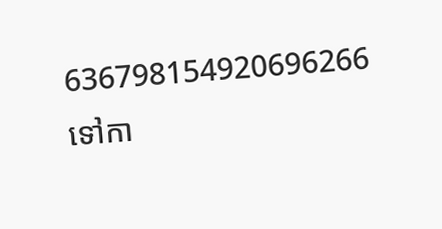636798154920696266
ទៅកា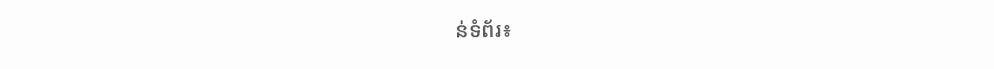ន់ទំព័រ៖